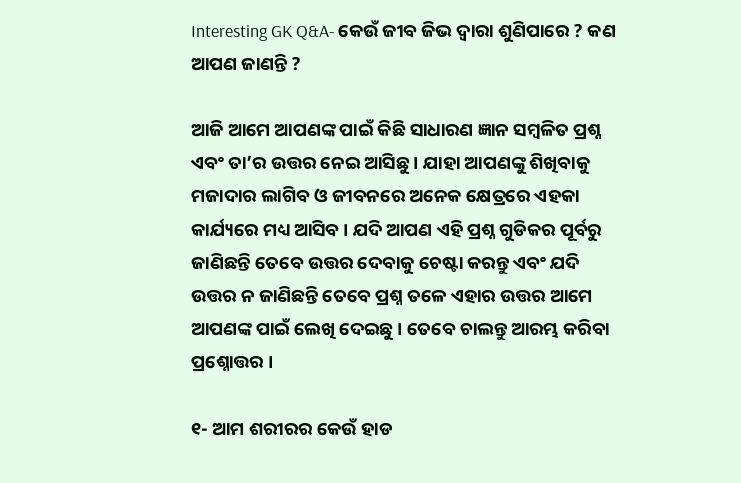Interesting GK Q&A- କେଉଁ ଜୀବ ଜିଭ ଦ୍ଵାରା ଶୁଣିପାରେ ? କଣ ଆପଣ ଜାଣନ୍ତି ?

ଆଜି ଆମେ ଆପଣଙ୍କ ପାଇଁ କିଛି ସାଧାରଣ ଜ୍ଞାନ ସମ୍ବଳିତ ପ୍ରଶ୍ନ ଏବଂ ତା’ର ଉତ୍ତର ନେଇ ଆସିଛୁ । ଯାହା ଆପଣଙ୍କୁ ଶିଖିବାକୁ ମଜାଦାର ଲାଗିବ ଓ ଜୀବନରେ ଅନେକ କ୍ଷେତ୍ରରେ ଏହକା କାର୍ଯ୍ୟରେ ମଧ୍ୟ ଆସିବ । ଯଦି ଆପଣ ଏହି ପ୍ରଶ୍ନ ଗୁଡିକର ପୂର୍ବରୁ ଜାଣିଛନ୍ତି ତେବେ ଉତ୍ତର ଦେବାକୁ ଚେଷ୍ଟା କରନ୍ତୁ ଏବଂ ଯଦି ଉତ୍ତର ନ ଜାଣିଛନ୍ତି ତେବେ ପ୍ରଶ୍ନ ତଳେ ଏହାର ଉତ୍ତର ଆମେ ଆପଣଙ୍କ ପାଇଁ ଲେଖି ଦେଇଛୁ । ତେବେ ଚାଲନ୍ତୁ ଆରମ୍ଭ କରିବା ପ୍ରଶ୍ନୋତ୍ତର ।

୧- ଆମ ଶରୀରର କେଉଁ ହାଡ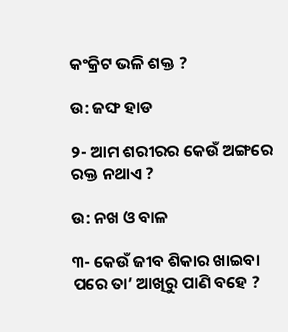କଂକ୍ରିଟ ଭଳି ଶକ୍ତ ?

ଉ: ଜଙ୍ଘ ହାଡ

୨- ଆମ ଶରୀରର କେଉଁ ଅଙ୍ଗରେ ରକ୍ତ ନଥାଏ ?

ଉ: ନଖ ଓ ବାଳ

୩- କେଉଁ ଜୀବ ଶିକାର ଖାଇବା ପରେ ତା’ ଆଖିରୁ ପାଣି ବହେ ?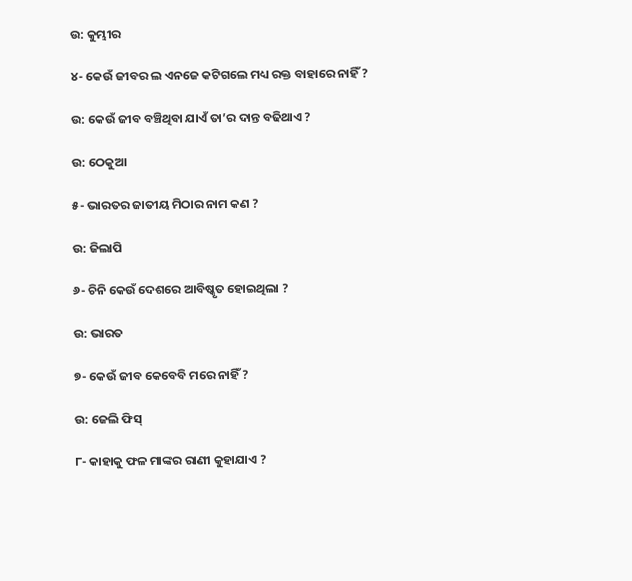ଉ: କୁମ୍ଭୀର

୪- କେଉଁ ଜୀବର ଲ ଏନଜେ କଟିଗଲେ ମଧ୍ୟ ରକ୍ତ ବାହାରେ ନାହିଁ ?

ଉ: କେଉଁ ଜୀବ ବଞ୍ଚିଥିବା ଯାଏଁ ତା’ର ଦାନ୍ତ ବଢିଥାଏ ?

ଉ: ଠେକୁଆ

୫- ଭାରତର ଜାତୀୟ ମିଠାର ନାମ କଣ ?

ଉ: ଜିଲାପି

୬- ଚିନି କେଉଁ ଦେଶରେ ଆବିଷ୍କୃତ ହୋଇଥିଲା ?

ଉ: ଭାରତ

୭- କେଉଁ ଜୀବ କେବେବି ମରେ ନାହିଁ ?

ଉ: ଜେଲି ଫିସ୍

୮- କାହାକୁ ଫଳ ମାଙ୍କର ରାଣୀ କୁହାଯାଏ ?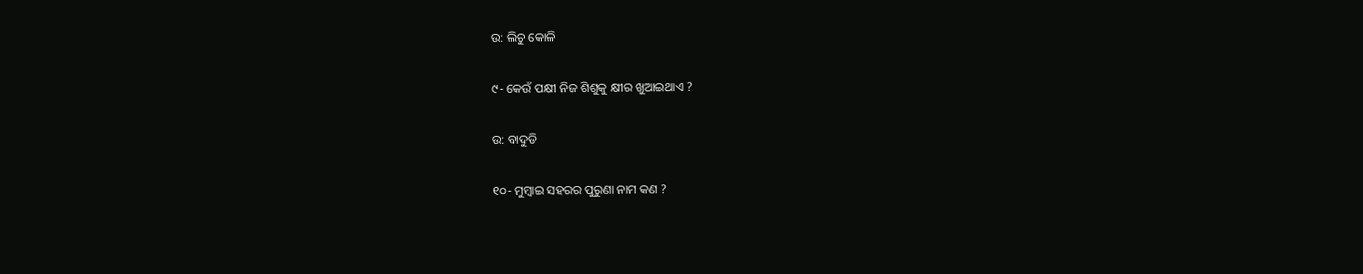ଉ: ଲିଚୁ କୋଳି

୯- କେଉଁ ପକ୍ଷୀ ନିଜ ଶିଶୁକୁ କ୍ଷୀର ଖୁଆଇଥାଏ ?

ଉ: ବାଦୁଡି

୧୦- ମୁମ୍ବାଇ ସହରର ପୁରୁଣା ନାମ କଣ ?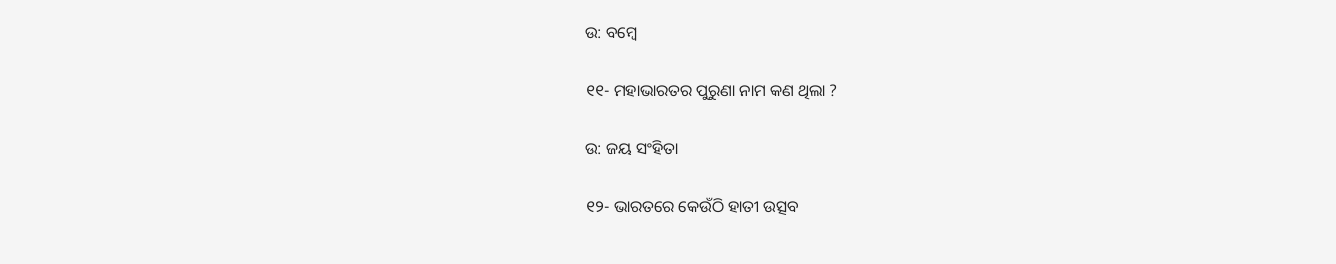ଉ: ବମ୍ବେ

୧୧- ମହାଭାରତର ପୁରୁଣା ନାମ କଣ ଥିଲା ?

ଉ: ଜୟ ସଂହିତା

୧୨- ଭାରତରେ କେଉଁଠି ହାତୀ ଉତ୍ସବ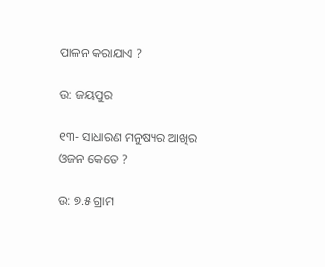ପାଳନ କରାଯାଏ ?

ଉ: ଜୟପୁର

୧୩- ସାଧାରଣ ମନୁଷ୍ୟର ଆଖିର ଓଜନ କେତେ ?

ଉ: ୭.୫ ଗ୍ରାମ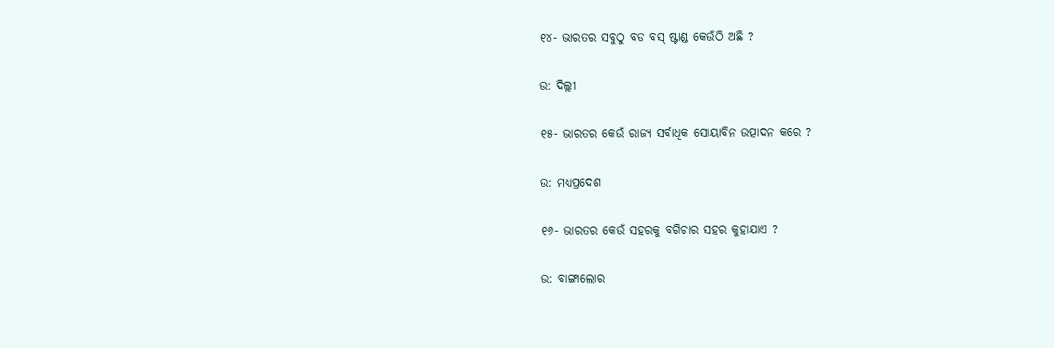୧୪- ଭାରତର ସବୁଠୁ ବଡ ବସ୍ ଷ୍ଟାଣ୍ଡ କେଉଁଠି ଅଛି ?

ଉ: ଦିଲ୍ଲୀ

୧୫- ଭାରତର କେଉଁ ରାଜ୍ୟ ସର୍ବାଧିକ ସୋୟାବିନ ଉତ୍ପାଦନ କରେ ?

ଉ: ମଧ୍ୟପ୍ରଦେଶ

୧୬- ଭାରତର କେଉଁ ସହରକୁ ବଗିଚାର ସହର କୁହାଯାଏ ?

ଉ: ବାଙ୍ଗାଲୋର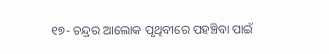୧୭- ଚନ୍ଦ୍ରର ଆଲୋକ ପୃଥିବୀରେ ପହଞ୍ଚିବା ପାଇଁ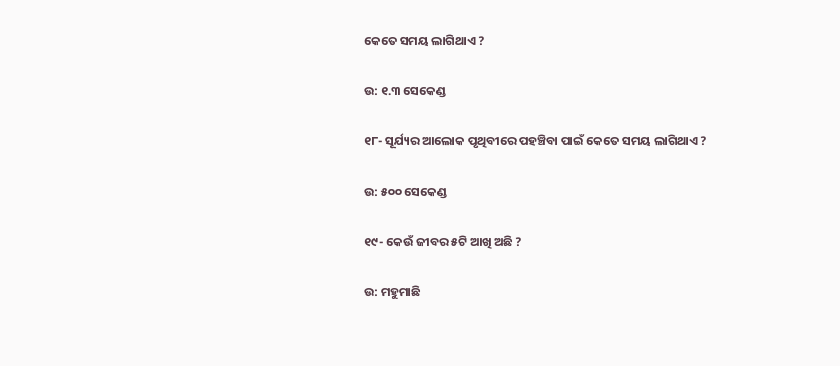କେତେ ସମୟ ଲାଗିଥାଏ ?

ଉ: ୧.୩ ସେକେଣ୍ଡ

୧୮- ସୂର୍ଯ୍ୟର ଆଲୋକ ପୃଥିବୀରେ ପହଞ୍ଚିବା ପାଇଁ କେତେ ସମୟ ଲାଗିଥାଏ ?

ଉ: ୫୦୦ ସେକେଣ୍ଡ

୧୯- କେଉଁ ଜୀବର ୫ଟି ଆଖି ଅଛି ?

ଉ: ମହୁମାଛି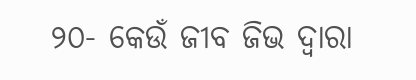୨୦- କେଉଁ ଜୀବ ଜିଭ ଦ୍ଵାରା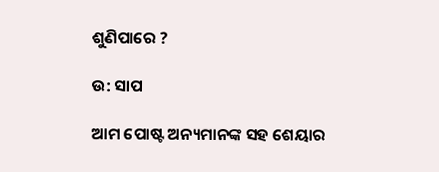ଶୁଣିପାରେ ?

ଉ: ସାପ

ଆମ ପୋଷ୍ଟ ଅନ୍ୟମାନଙ୍କ ସହ ଶେୟାର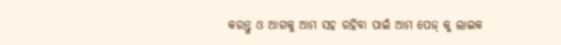କରନ୍ତୁ ଓ ଆଗକୁ ଆମ ସହ ରହିବା ପାଇଁ ଆମ ପେଜ୍ କୁ ଲାଇକ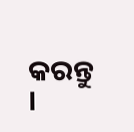କରନ୍ତୁ ।